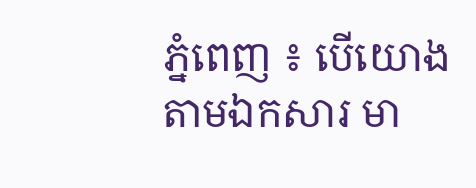ភ្នំពេញ ៖ បើយោងតាមឯកសារ មា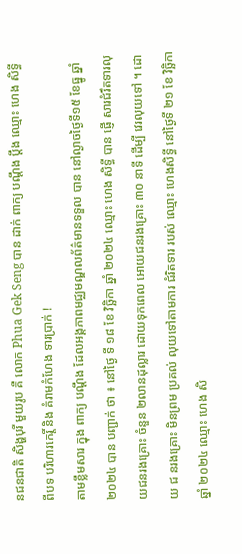នជនជាតិ សិង្ហបុរី មួយរូប គឺ លោក Phua Gek Seng បាន ដាក់ ពាក្យ បណ្ដឹង ប្ដឹង ឈ្មោះ ហេង សិទ្ធី ពីបទ បរិហារកេរ្តិ៍ និង គំរាមកំហែង ទារប្រាក់ !
តាមខ្លឹមសារ ក្នុង ពាក្យ បណ្ដឹង ដែលអង្គភាពមជ្ឈមណ្ឌលព័ត៌មានទទួល បាន នៅល្ងាចថ្ងៃទី១៥ ខែធ្នូ ឆ្នាំ២០២៤ បាន បញ្ជាក់ ថា ៖ នៅថ្ងៃ ទី ១៨ ខែ វិច្ឆិកា ឆ្នាំ ២០២៤ ឈ្មោះ ហេង សិទ្ធី បាន ផ្ញេី សារជំរឹតទារលុយជនរងគ្រោះ ចំនួន ២លានដុល្លារ ដោយទុកពេល អោយជនរងគ្រោះ ៣០ នាទី ដេីម្បី វេរលុយទៅ ។ ដោយ ជ នរងគ្រោះ មិនព្រម ប្រគល់ លុយទៅតាមការ ជំរិតទារ របស់ ឈ្មោះ ហេងសិទ្ធី នៅថ្ងៃទី ២១ ខែ វិច្ឆិកា ឆ្នាំ ២០២៤ ឈ្មោះ ហេង សិ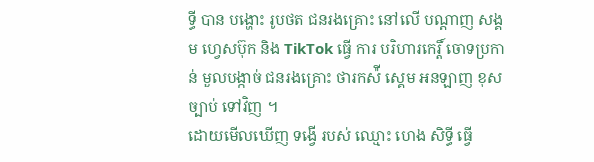ទ្ធី បាន បង្ហោះ រូបថត ជនរងគ្រោះ នៅលេី បណ្ដាញ សង្គម ហ្វេសប៊ុក និង TikTok ធ្វើ ការ បរិហារកេរ្តិ៍ ចោទប្រកាន់ មួលបង្កាច់ ជនរងគ្រោះ ថារកស៉ី ស្គេម អនឡាញ ខុសច្បាប់ ទៅវិញ ។
ដោយមេីលឃេីញ ទង្វើ របស់ ឈ្មោះ ហេង សិទ្ធី ធ្វើ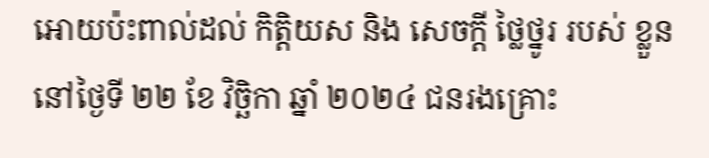អោយប៉ះពាល់ដល់ កិត្តិយស និង សេចក្ដី ថ្លៃថ្នូរ របស់ ខ្លួន នៅថ្ងៃទី ២២ ខែ វិច្ឆិកា ឆ្នាំ ២០២៤ ជនរងគ្រោះ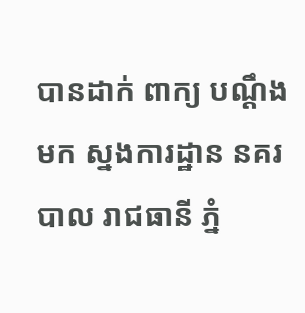បានដាក់ ពាក្យ បណ្ដឹង មក ស្នងការដ្ឋាន នគរបាល រាជធានី ភ្នំ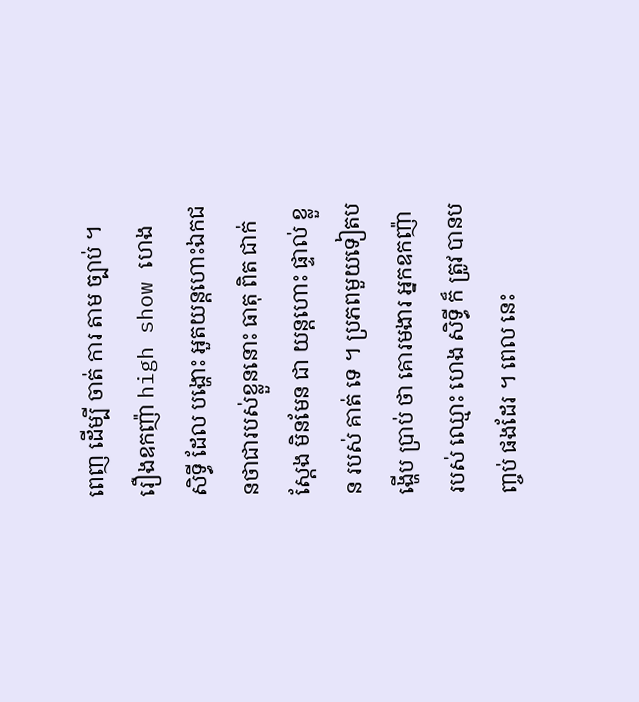ពេញ ដើម្បី ចាត់ ការ តាម ច្បាប់ ។
រឿងឧកញ៉ា high show ហេង សិទ្ធី ដែល បង្ហោះ អួតយន្តហោះឯកជនថាជារបស់ខ្លួននោះ ធាតុ ពិត ជាក់ ស្ដែង មិនមែន ជា យន្តហោះ ផ្ទាល់ ខ្លួន របស់ គាត់ ទេ ។ ប្រភពមួយទៀតបង្ហេីប ប្រាប់ ថា គោរមងារ អ្នកឧកញ៉ា របស់ ឈ្មោះ ហេង សិទ្ធី ក៏ ត្រូវ បានបញ្ចប់ ផងដែរ ។ ពេល នេះ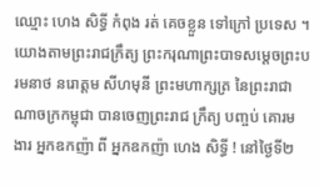ឈ្មោះ ហេង សិទ្ធី កំពុង រត់ គេចខ្លួន ទៅក្រៅ ប្រទេស ។
យោងតាមព្រះរាជក្រឹត្យ ព្រះករុណាព្រះបាទសម្តេចព្រះបរមនាថ នរោត្តម សីហមុនី ព្រះមហាក្សត្រ នៃព្រះរាជាណាចក្រកម្ពុជា បានចេញព្រះរាជ ក្រឹត្យ បញ្ចប់ គោរមងារ អ្នកឧកញ៉ា ពី អ្នកឧកញ៉ា ហេង សិទ្ធី ! នៅថ្ងៃទី២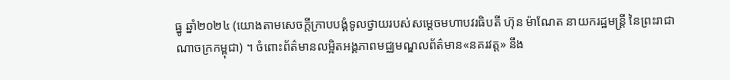ធ្នូ ឆ្នាំ២០២៤ (យោងតាមសេចក្ដីក្រាបបង្គំទូលថ្វាយរបស់សម្តេចមហាបវរធិបតី ហ៊ុន ម៉ាណែត នាយករដ្ឋមន្ត្រី នៃព្រះរាជាណាចក្រកម្ពុជា) ។ ចំពោះព័ត៌មានលម្អិតអង្គភាពមជ្ឈមណ្ឌលព័ត៌មាន«នគរវត្ត» នឹង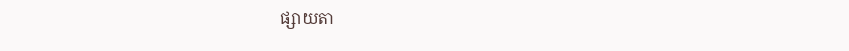ផ្សាយតា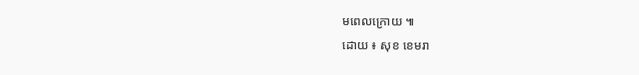មពេលក្រោយ ៕
ដោយ ៖ សុខ ខេមរា